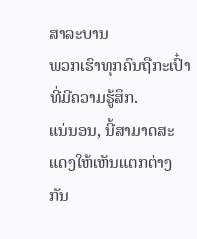ສາລະບານ
ພວກເຮົາທຸກຄົນຖືກະເປົ໋າທີ່ມີຄວາມຮູ້ສຶກ.
ແນ່ນອນ, ນີ້ສາມາດສະແດງໃຫ້ເຫັນແຕກຕ່າງກັນ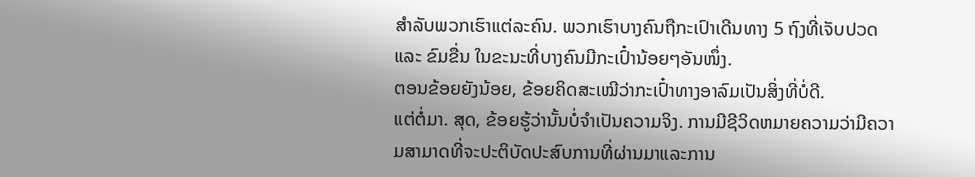ສໍາລັບພວກເຮົາແຕ່ລະຄົນ. ພວກເຮົາບາງຄົນຖືກະເປົາເດີນທາງ 5 ຖົງທີ່ເຈັບປວດ ແລະ ຂົມຂື່ນ ໃນຂະນະທີ່ບາງຄົນມີກະເປົ໋ານ້ອຍໆອັນໜຶ່ງ.
ຕອນຂ້ອຍຍັງນ້ອຍ, ຂ້ອຍຄິດສະເໝີວ່າກະເປົ໋າທາງອາລົມເປັນສິ່ງທີ່ບໍ່ດີ.
ແຕ່ຕໍ່ມາ. ສຸດ, ຂ້ອຍຮູ້ວ່ານັ້ນບໍ່ຈໍາເປັນຄວາມຈິງ. ການມີຊີວິດຫມາຍຄວາມວ່າມີຄວາມສາມາດທີ່ຈະປະຕິບັດປະສົບການທີ່ຜ່ານມາແລະການ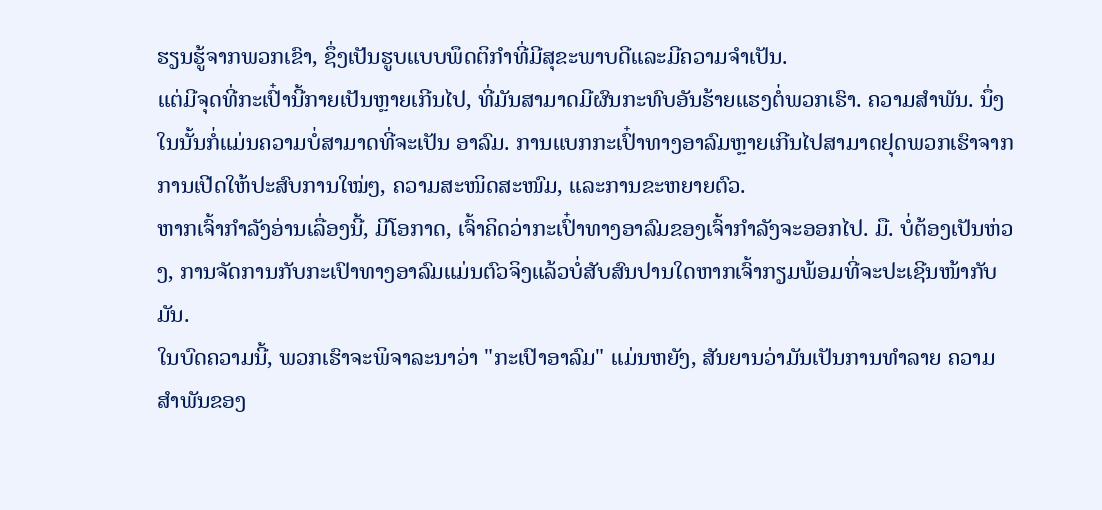ຮຽນຮູ້ຈາກພວກເຂົາ, ຊຶ່ງເປັນຮູບແບບພຶດຕິກໍາທີ່ມີສຸຂະພາບດີແລະມີຄວາມຈໍາເປັນ.
ແຕ່ມີຈຸດທີ່ກະເປົ໋ານີ້ກາຍເປັນຫຼາຍເກີນໄປ, ທີ່ມັນສາມາດມີຜົນກະທົບອັນຮ້າຍແຮງຕໍ່ພວກເຮົາ. ຄວາມສໍາພັນ. ນຶ່ງໃນນັ້ນກໍ່ແມ່ນຄວາມບໍ່ສາມາດທີ່ຈະເປັນ ອາລົມ. ການແບກກະເປົ໋າທາງອາລົມຫຼາຍເກີນໄປສາມາດຢຸດພວກເຮົາຈາກການເປີດໃຫ້ປະສົບການໃໝ່ໆ, ຄວາມສະໜິດສະໜົມ, ແລະການຂະຫຍາຍຕົວ.
ຫາກເຈົ້າກຳລັງອ່ານເລື່ອງນີ້, ມີໂອກາດ, ເຈົ້າຄິດວ່າກະເປົ໋າທາງອາລົມຂອງເຈົ້າກຳລັງຈະອອກໄປ. ມື. ບໍ່ຕ້ອງເປັນຫ່ວງ, ການຈັດການກັບກະເປົາທາງອາລົມແມ່ນຕົວຈິງແລ້ວບໍ່ສັບສົນປານໃດຫາກເຈົ້າກຽມພ້ອມທີ່ຈະປະເຊີນໜ້າກັບມັນ.
ໃນບົດຄວາມນີ້, ພວກເຮົາຈະພິຈາລະນາວ່າ "ກະເປົາອາລົມ" ແມ່ນຫຍັງ, ສັນຍານວ່າມັນເປັນການທຳລາຍ ຄວາມສຳພັນຂອງ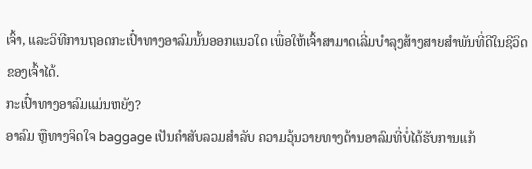ເຈົ້າ, ແລະວິທີການຖອດກະເປົ໋າທາງອາລົມນັ້ນອອກແນວໃດ ເພື່ອໃຫ້ເຈົ້າສາມາດເລີ່ມບຳລຸງສ້າງສາຍສຳພັນທີ່ດີໃນຊີວິດຂອງເຈົ້າໄດ້.
ກະເປົ໋າທາງອາລົມແມ່ນຫຍັງ?
ອາລົມ ຫຼືທາງຈິດໃຈ baggage ເປັນຄໍາສັບລວມສໍາລັບ ຄວາມວຸ້ນວາຍທາງດ້ານອາລົມທີ່ບໍ່ໄດ້ຮັບການແກ້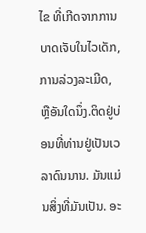ໄຂ ທີ່ເກີດຈາກການບາດເຈັບໃນໄວເດັກ, ການລ່ວງລະເມີດ, ຫຼືອັນໃດນຶ່ງ.ຕິດຢູ່ບ່ອນທີ່ທ່ານຢູ່ເປັນເວລາດົນນານ. ມັນແມ່ນສິ່ງທີ່ມັນເປັນ. ອະ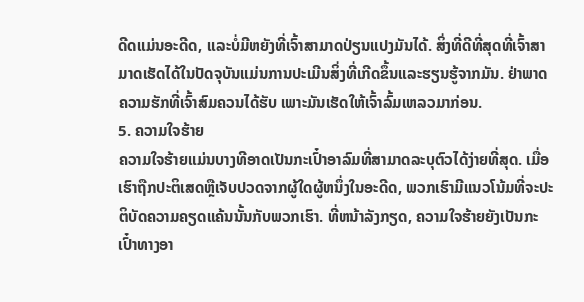ດີດແມ່ນອະດີດ, ແລະບໍ່ມີຫຍັງທີ່ເຈົ້າສາມາດປ່ຽນແປງມັນໄດ້. ສິ່ງທີ່ດີທີ່ສຸດທີ່ເຈົ້າສາມາດເຮັດໄດ້ໃນປັດຈຸບັນແມ່ນການປະເມີນສິ່ງທີ່ເກີດຂຶ້ນແລະຮຽນຮູ້ຈາກມັນ. ຢ່າພາດຄວາມຮັກທີ່ເຈົ້າສົມຄວນໄດ້ຮັບ ເພາະມັນເຮັດໃຫ້ເຈົ້າລົ້ມເຫລວມາກ່ອນ.
5. ຄວາມໃຈຮ້າຍ
ຄວາມໃຈຮ້າຍແມ່ນບາງທີອາດເປັນກະເປົ໋າອາລົມທີ່ສາມາດລະບຸຕົວໄດ້ງ່າຍທີ່ສຸດ. ເມື່ອເຮົາຖືກປະຕິເສດຫຼືເຈັບປວດຈາກຜູ້ໃດຜູ້ຫນຶ່ງໃນອະດີດ, ພວກເຮົາມີແນວໂນ້ມທີ່ຈະປະຕິບັດຄວາມຄຽດແຄ້ນນັ້ນກັບພວກເຮົາ. ທີ່ຫນ້າລັງກຽດ, ຄວາມໃຈຮ້າຍຍັງເປັນກະເປົ໋າທາງອາ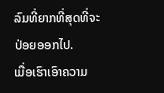ລົມທີ່ຍາກທີ່ສຸດທີ່ຈະປ່ອຍອອກໄປ.
ເມື່ອເຮົາເອົາຄວາມ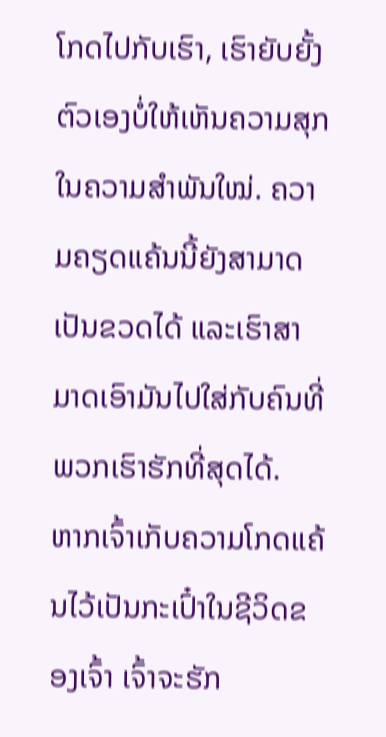ໂກດໄປກັບເຮົາ, ເຮົາຍັບຍັ້ງຕົວເອງບໍ່ໃຫ້ເຫັນຄວາມສຸກໃນຄວາມສຳພັນໃໝ່. ຄວາມຄຽດແຄ້ນນີ້ຍັງສາມາດເປັນຂວດໄດ້ ແລະເຮົາສາມາດເອົາມັນໄປໃສ່ກັບຄົນທີ່ພວກເຮົາຮັກທີ່ສຸດໄດ້.
ຫາກເຈົ້າເກັບຄວາມໂກດແຄ້ນໄວ້ເປັນກະເປົ໋າໃນຊີວິດຂອງເຈົ້າ ເຈົ້າຈະຮັກ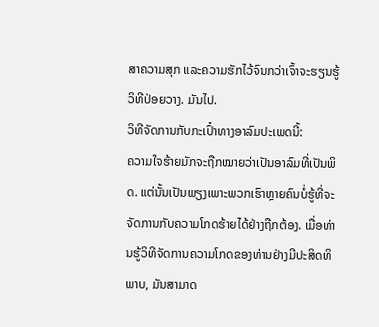ສາຄວາມສຸກ ແລະຄວາມຮັກໄວ້ຈົນກວ່າເຈົ້າຈະຮຽນຮູ້ວິທີປ່ອຍວາງ. ມັນໄປ.
ວິທີຈັດການກັບກະເປົ໋າທາງອາລົມປະເພດນີ້:
ຄວາມໃຈຮ້າຍມັກຈະຖືກໝາຍວ່າເປັນອາລົມທີ່ເປັນພິດ. ແຕ່ນັ້ນເປັນພຽງເພາະພວກເຮົາຫຼາຍຄົນບໍ່ຮູ້ທີ່ຈະຈັດການກັບຄວາມໂກດຮ້າຍໄດ້ຢ່າງຖືກຕ້ອງ. ເມື່ອທ່ານຮູ້ວິທີຈັດການຄວາມໂກດຂອງທ່ານຢ່າງມີປະສິດທິພາບ, ມັນສາມາດ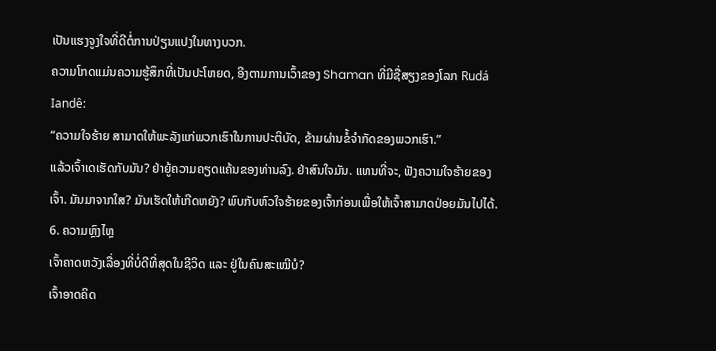ເປັນແຮງຈູງໃຈທີ່ດີຕໍ່ການປ່ຽນແປງໃນທາງບວກ.
ຄວາມໂກດແມ່ນຄວາມຮູ້ສຶກທີ່ເປັນປະໂຫຍດ, ອີງຕາມການເວົ້າຂອງ Shaman ທີ່ມີຊື່ສຽງຂອງໂລກ Rudá Iandê:
“ຄວາມໃຈຮ້າຍ ສາມາດໃຫ້ພະລັງແກ່ພວກເຮົາໃນການປະຕິບັດ, ຂ້າມຜ່ານຂໍ້ຈຳກັດຂອງພວກເຮົາ.”
ແລ້ວເຈົ້າເດເຮັດກັບມັນ? ຢ່າຍູ້ຄວາມຄຽດແຄ້ນຂອງທ່ານລົງ. ຢ່າສົນໃຈມັນ. ແທນທີ່ຈະ, ຟັງຄວາມໃຈຮ້າຍຂອງເຈົ້າ. ມັນມາຈາກໃສ? ມັນເຮັດໃຫ້ເກີດຫຍັງ? ພົບກັບຫົວໃຈຮ້າຍຂອງເຈົ້າກ່ອນເພື່ອໃຫ້ເຈົ້າສາມາດປ່ອຍມັນໄປໄດ້.
6. ຄວາມຫຼົງໄຫຼ
ເຈົ້າຄາດຫວັງເລື່ອງທີ່ບໍ່ດີທີ່ສຸດໃນຊີວິດ ແລະ ຢູ່ໃນຄົນສະເໝີບໍ?
ເຈົ້າອາດຄິດ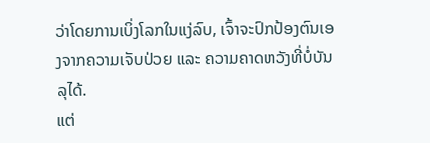ວ່າໂດຍການເບິ່ງໂລກໃນແງ່ລົບ, ເຈົ້າຈະປົກປ້ອງຕົນເອງຈາກຄວາມເຈັບປ່ວຍ ແລະ ຄວາມຄາດຫວັງທີ່ບໍ່ບັນລຸໄດ້.
ແຕ່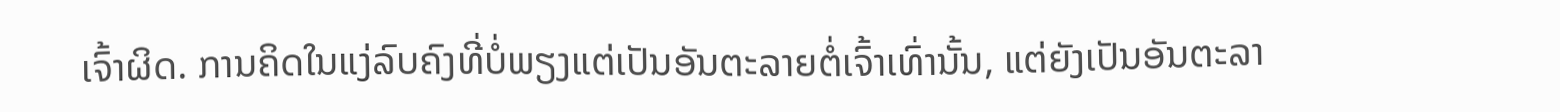ເຈົ້າຜິດ. ການຄິດໃນແງ່ລົບຄົງທີ່ບໍ່ພຽງແຕ່ເປັນອັນຕະລາຍຕໍ່ເຈົ້າເທົ່ານັ້ນ, ແຕ່ຍັງເປັນອັນຕະລາ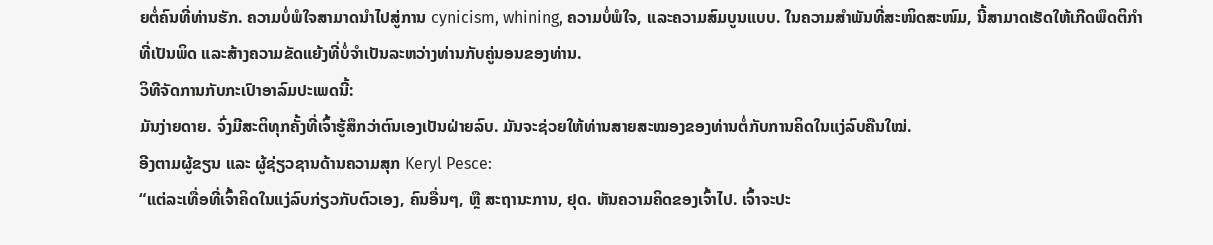ຍຕໍ່ຄົນທີ່ທ່ານຮັກ. ຄວາມບໍ່ພໍໃຈສາມາດນໍາໄປສູ່ການ cynicism, whining, ຄວາມບໍ່ພໍໃຈ, ແລະຄວາມສົມບູນແບບ. ໃນຄວາມສຳພັນທີ່ສະໜິດສະໜົມ, ນີ້ສາມາດເຮັດໃຫ້ເກີດພຶດຕິກຳທີ່ເປັນພິດ ແລະສ້າງຄວາມຂັດແຍ້ງທີ່ບໍ່ຈຳເປັນລະຫວ່າງທ່ານກັບຄູ່ນອນຂອງທ່ານ.
ວິທີຈັດການກັບກະເປົາອາລົມປະເພດນີ້:
ມັນງ່າຍດາຍ. ຈົ່ງມີສະຕິທຸກຄັ້ງທີ່ເຈົ້າຮູ້ສຶກວ່າຕົນເອງເປັນຝ່າຍລົບ. ມັນຈະຊ່ວຍໃຫ້ທ່ານສາຍສະໝອງຂອງທ່ານຕໍ່ກັບການຄິດໃນແງ່ລົບຄືນໃໝ່.
ອີງຕາມຜູ້ຂຽນ ແລະ ຜູ້ຊ່ຽວຊານດ້ານຄວາມສຸກ Keryl Pesce:
“ແຕ່ລະເທື່ອທີ່ເຈົ້າຄິດໃນແງ່ລົບກ່ຽວກັບຕົວເອງ, ຄົນອື່ນໆ, ຫຼື ສະຖານະການ, ຢຸດ. ຫັນຄວາມຄິດຂອງເຈົ້າໄປ. ເຈົ້າຈະປະ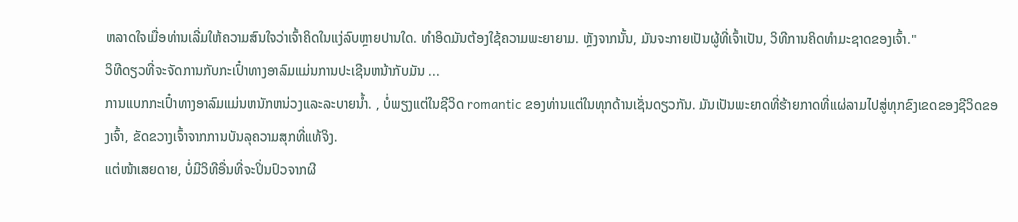ຫລາດໃຈເມື່ອທ່ານເລີ່ມໃຫ້ຄວາມສົນໃຈວ່າເຈົ້າຄິດໃນແງ່ລົບຫຼາຍປານໃດ. ທໍາອິດມັນຕ້ອງໃຊ້ຄວາມພະຍາຍາມ. ຫຼັງຈາກນັ້ນ, ມັນຈະກາຍເປັນຜູ້ທີ່ເຈົ້າເປັນ, ວິທີການຄິດທໍາມະຊາດຂອງເຈົ້າ."
ວິທີດຽວທີ່ຈະຈັດການກັບກະເປົ໋າທາງອາລົມແມ່ນການປະເຊີນຫນ້າກັບມັນ ...
ການແບກກະເປົ໋າທາງອາລົມແມ່ນຫນັກຫນ່ວງແລະລະບາຍນ້ຳ. , ບໍ່ພຽງແຕ່ໃນຊີວິດ romantic ຂອງທ່ານແຕ່ໃນທຸກດ້ານເຊັ່ນດຽວກັນ. ມັນເປັນພະຍາດທີ່ຮ້າຍກາດທີ່ແຜ່ລາມໄປສູ່ທຸກຂົງເຂດຂອງຊີວິດຂອງເຈົ້າ, ຂັດຂວາງເຈົ້າຈາກການບັນລຸຄວາມສຸກທີ່ແທ້ຈິງ.
ແຕ່ໜ້າເສຍດາຍ, ບໍ່ມີວິທີອື່ນທີ່ຈະປິ່ນປົວຈາກຜີ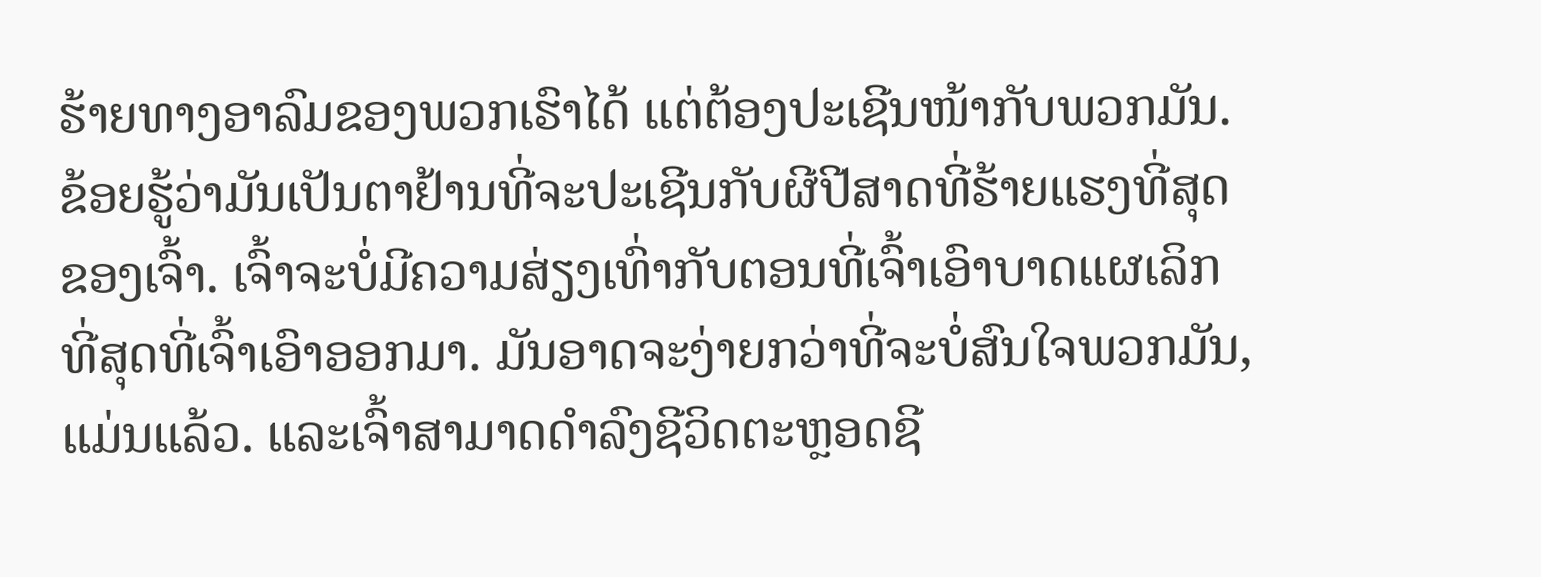ຮ້າຍທາງອາລົມຂອງພວກເຮົາໄດ້ ແຕ່ຕ້ອງປະເຊີນໜ້າກັບພວກມັນ.
ຂ້ອຍຮູ້ວ່າມັນເປັນຕາຢ້ານທີ່ຈະປະເຊີນກັບຜີປີສາດທີ່ຮ້າຍແຮງທີ່ສຸດຂອງເຈົ້າ. ເຈົ້າຈະບໍ່ມີຄວາມສ່ຽງເທົ່າກັບຕອນທີ່ເຈົ້າເອົາບາດແຜເລິກທີ່ສຸດທີ່ເຈົ້າເອົາອອກມາ. ມັນອາດຈະງ່າຍກວ່າທີ່ຈະບໍ່ສົນໃຈພວກມັນ, ແມ່ນແລ້ວ. ແລະເຈົ້າສາມາດດຳລົງຊີວິດຕະຫຼອດຊີ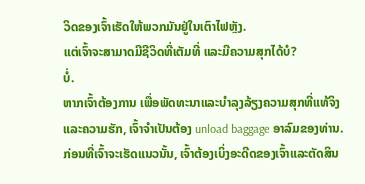ວິດຂອງເຈົ້າເຮັດໃຫ້ພວກມັນຢູ່ໃນເຕົາໄຟຫຼັງ.
ແຕ່ເຈົ້າຈະສາມາດມີຊີວິດທີ່ເຕັມທີ່ ແລະມີຄວາມສຸກໄດ້ບໍ?
ບໍ່.
ຫາກເຈົ້າຕ້ອງການ ເພື່ອພັດທະນາແລະບໍາລຸງລ້ຽງຄວາມສຸກທີ່ແທ້ຈິງແລະຄວາມຮັກ, ເຈົ້າຈໍາເປັນຕ້ອງ unload baggage ອາລົມຂອງທ່ານ. ກ່ອນທີ່ເຈົ້າຈະເຮັດແນວນັ້ນ, ເຈົ້າຕ້ອງເບິ່ງອະດີດຂອງເຈົ້າແລະຕັດສິນ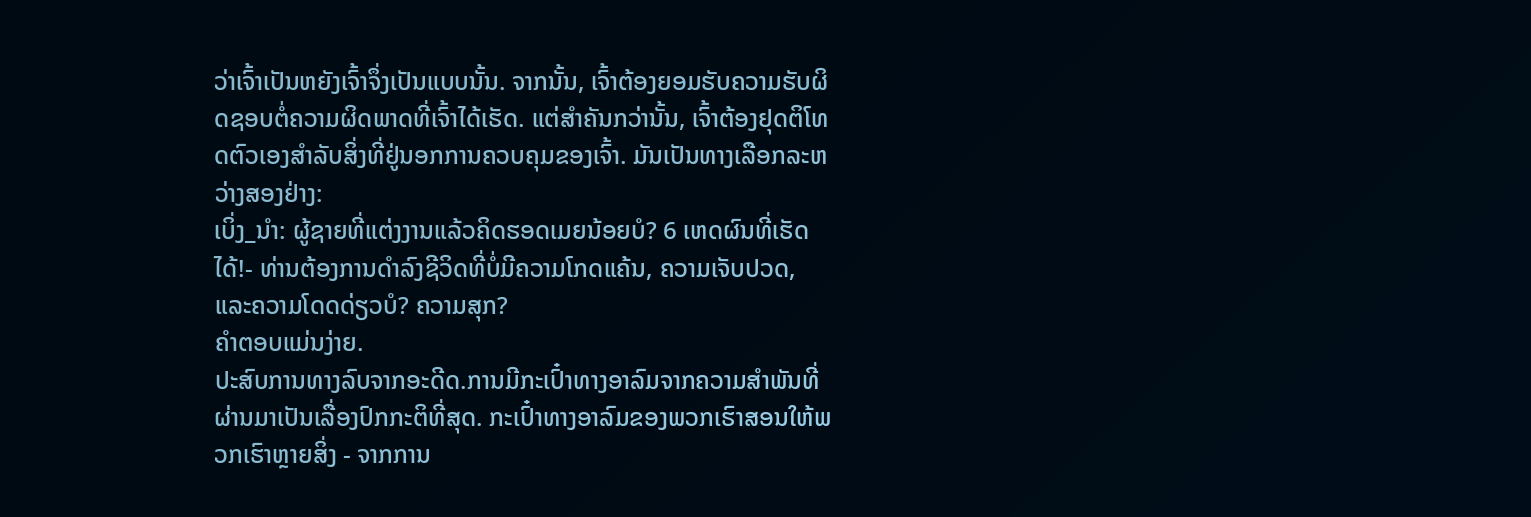ວ່າເຈົ້າເປັນຫຍັງເຈົ້າຈຶ່ງເປັນແບບນັ້ນ. ຈາກນັ້ນ, ເຈົ້າຕ້ອງຍອມຮັບຄວາມຮັບຜິດຊອບຕໍ່ຄວາມຜິດພາດທີ່ເຈົ້າໄດ້ເຮັດ. ແຕ່ສຳຄັນກວ່ານັ້ນ, ເຈົ້າຕ້ອງຢຸດຕິໂທດຕົວເອງສຳລັບສິ່ງທີ່ຢູ່ນອກການຄວບຄຸມຂອງເຈົ້າ. ມັນເປັນທາງເລືອກລະຫວ່າງສອງຢ່າງ:
ເບິ່ງ_ນຳ: ຜູ້ຊາຍທີ່ແຕ່ງງານແລ້ວຄິດຮອດເມຍນ້ອຍບໍ? 6 ເຫດຜົນທີ່ເຮັດໄດ້!- ທ່ານຕ້ອງການດໍາລົງຊີວິດທີ່ບໍ່ມີຄວາມໂກດແຄ້ນ, ຄວາມເຈັບປວດ, ແລະຄວາມໂດດດ່ຽວບໍ? ຄວາມສຸກ?
ຄຳຕອບແມ່ນງ່າຍ.
ປະສົບການທາງລົບຈາກອະດີດ.ການມີກະເປົ໋າທາງອາລົມຈາກຄວາມສຳພັນທີ່ຜ່ານມາເປັນເລື່ອງປົກກະຕິທີ່ສຸດ. ກະເປົ໋າທາງອາລົມຂອງພວກເຮົາສອນໃຫ້ພວກເຮົາຫຼາຍສິ່ງ - ຈາກການ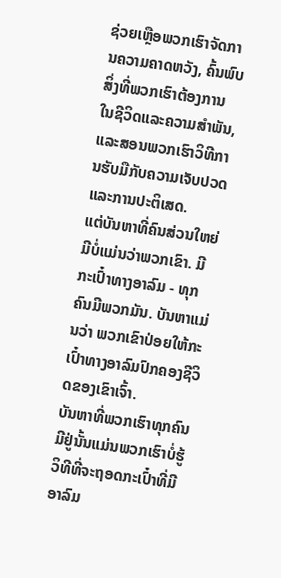ຊ່ວຍເຫຼືອພວກເຮົາຈັດການຄວາມຄາດຫວັງ, ຄົ້ນພົບສິ່ງທີ່ພວກເຮົາຕ້ອງການໃນຊີວິດແລະຄວາມສໍາພັນ, ແລະສອນພວກເຮົາວິທີການຮັບມືກັບຄວາມເຈັບປວດແລະການປະຕິເສດ.
ແຕ່ບັນຫາທີ່ຄົນສ່ວນໃຫຍ່ມີບໍ່ແມ່ນວ່າພວກເຂົາ. ມີກະເປົ໋າທາງອາລົມ - ທຸກຄົນມີພວກມັນ. ບັນຫາແມ່ນວ່າ ພວກເຂົາປ່ອຍໃຫ້ກະເປົ໋າທາງອາລົມປົກຄອງຊີວິດຂອງເຂົາເຈົ້າ.
ບັນຫາທີ່ພວກເຮົາທຸກຄົນມີຢູ່ນັ້ນແມ່ນພວກເຮົາບໍ່ຮູ້ວິທີທີ່ຈະຖອດກະເປົ໋າທີ່ມີອາລົມ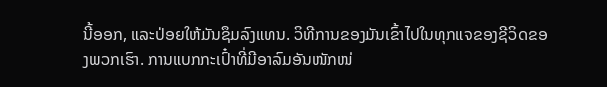ນີ້ອອກ, ແລະປ່ອຍໃຫ້ມັນຊຶມລົງແທນ. ວິທີການຂອງມັນເຂົ້າໄປໃນທຸກແຈຂອງຊີວິດຂອງພວກເຮົາ. ການແບກກະເປົ໋າທີ່ມີອາລົມອັນໜັກໜ່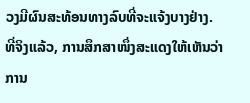ວງມີຜົນສະທ້ອນທາງລົບທີ່ຈະແຈ້ງບາງຢ່າງ.
ທີ່ຈິງແລ້ວ, ການສຶກສາໜຶ່ງສະແດງໃຫ້ເຫັນວ່າການ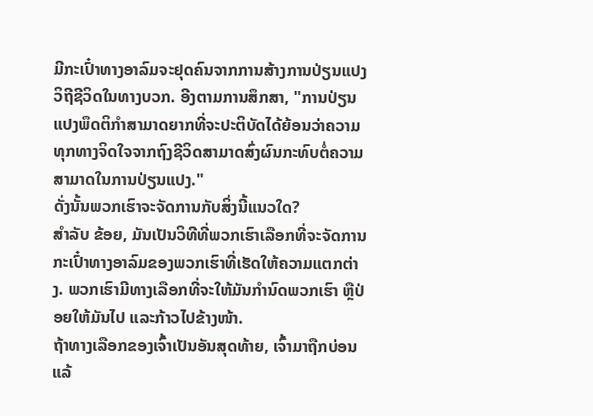ມີກະເປົ໋າທາງອາລົມຈະຢຸດຄົນຈາກການສ້າງການປ່ຽນແປງວິຖີຊີວິດໃນທາງບວກ. ອີງຕາມການສຶກສາ, "ການປ່ຽນແປງພຶດຕິກໍາສາມາດຍາກທີ່ຈະປະຕິບັດໄດ້ຍ້ອນວ່າຄວາມທຸກທາງຈິດໃຈຈາກຖົງຊີວິດສາມາດສົ່ງຜົນກະທົບຕໍ່ຄວາມສາມາດໃນການປ່ຽນແປງ."
ດັ່ງນັ້ນພວກເຮົາຈະຈັດການກັບສິ່ງນີ້ແນວໃດ?
ສໍາລັບ ຂ້ອຍ, ມັນເປັນວິທີທີ່ພວກເຮົາເລືອກທີ່ຈະຈັດການກະເປົ໋າທາງອາລົມຂອງພວກເຮົາທີ່ເຮັດໃຫ້ຄວາມແຕກຕ່າງ. ພວກເຮົາມີທາງເລືອກທີ່ຈະໃຫ້ມັນກໍານົດພວກເຮົາ ຫຼືປ່ອຍໃຫ້ມັນໄປ ແລະກ້າວໄປຂ້າງໜ້າ.
ຖ້າທາງເລືອກຂອງເຈົ້າເປັນອັນສຸດທ້າຍ, ເຈົ້າມາຖືກບ່ອນແລ້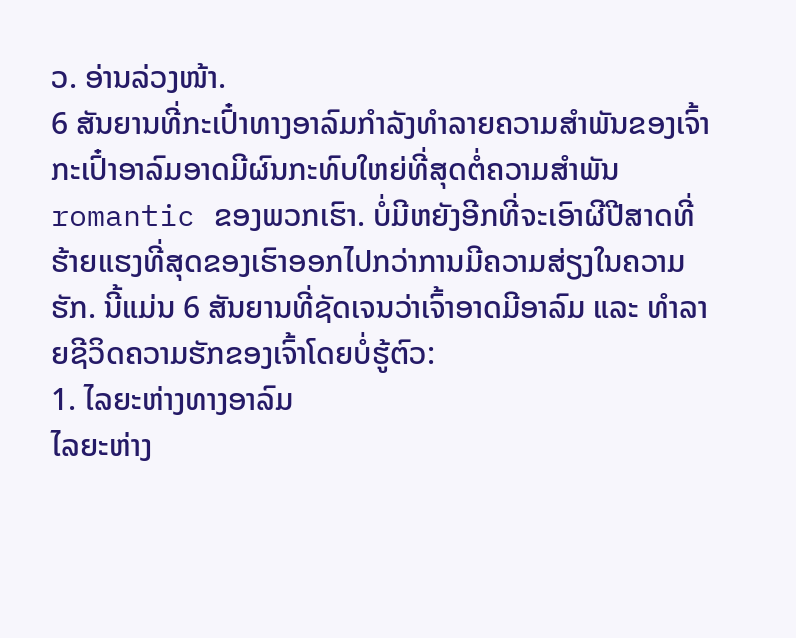ວ. ອ່ານລ່ວງໜ້າ.
6 ສັນຍານທີ່ກະເປົ໋າທາງອາລົມກຳລັງທຳລາຍຄວາມສຳພັນຂອງເຈົ້າ
ກະເປົ໋າອາລົມອາດມີຜົນກະທົບໃຫຍ່ທີ່ສຸດຕໍ່ຄວາມສໍາພັນ romantic ຂອງພວກເຮົາ. ບໍ່ມີຫຍັງອີກທີ່ຈະເອົາຜີປີສາດທີ່ຮ້າຍແຮງທີ່ສຸດຂອງເຮົາອອກໄປກວ່າການມີຄວາມສ່ຽງໃນຄວາມຮັກ. ນີ້ແມ່ນ 6 ສັນຍານທີ່ຊັດເຈນວ່າເຈົ້າອາດມີອາລົມ ແລະ ທຳລາຍຊີວິດຄວາມຮັກຂອງເຈົ້າໂດຍບໍ່ຮູ້ຕົວ:
1. ໄລຍະຫ່າງທາງອາລົມ
ໄລຍະຫ່າງ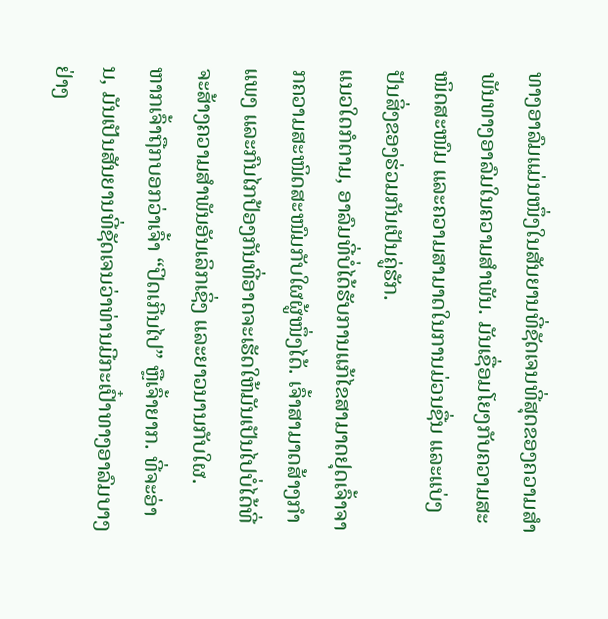ທາງອາລົມແມ່ນໜຶ່ງໃນສັນຍານທີ່ຊັດເຈນທີ່ສຸດຂອງຄວາມສຳພັນທາງອາລົມໃນຄວາມສຳພັນ. ມັນເຊື່ອມໂຍງກັບຄວາມສະໜິດສະໜົມ ແລະຄວາມສາມາດໃນການມ່ວນຊື່ນ ແລະແບ່ງປັນສິ່ງຂອງຮ່ວມກັນເປັນຄູ່ຮັກ.
ແນວໃດກໍຕາມ, ອາລົມທີ່ບໍ່ໄດ້ຮັບການແກ້ໄຂສາມາດຢຸດເຈົ້າຈາກຄວາມສະໜິດສະໜົມກັບໃຜຜູ້ໜຶ່ງໄດ້. ເຈົ້າສາມາດສ້າງກຳແພງ ແລະກົນໄກປ້ອງກັນທີ່ອາດຈະເຮັດໃຫ້ມັນເປັນໄປບໍ່ໄດ້ທີ່ຈະສ້າງຄວາມສໍາພັນອັນເລິກເຊິ່ງ ແລະຍາວນານກັບໃຜ.
ຫາກເຈົ້າຖືກບອກວ່າເຈົ້າ “ປິດເກີນໄປ” ຫຼືເຈົ້າຍາກ. ທີ່ຈະອ່ານ, ມັນເປັນສັນຍານທີ່ຊັດເຈນວ່າທ່ານມີກະເປົ໋າທາງອາລົມບາງຢ່າງ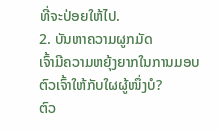ທີ່ຈະປ່ອຍໃຫ້ໄປ.
2. ບັນຫາຄວາມຜູກມັດ
ເຈົ້າມີຄວາມຫຍຸ້ງຍາກໃນການມອບຕົວເຈົ້າໃຫ້ກັບໃຜຜູ້ໜຶ່ງບໍ?
ຕົວ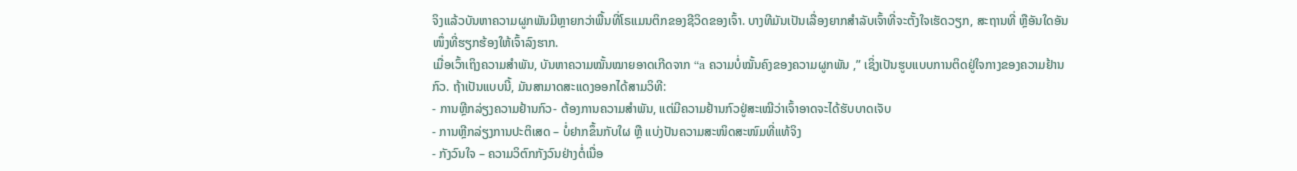ຈິງແລ້ວບັນຫາຄວາມຜູກພັນມີຫຼາຍກວ່າພື້ນທີ່ໂຣແມນຕິກຂອງຊີວິດຂອງເຈົ້າ. ບາງທີມັນເປັນເລື່ອງຍາກສຳລັບເຈົ້າທີ່ຈະຕັ້ງໃຈເຮັດວຽກ, ສະຖານທີ່ ຫຼືອັນໃດອັນໜຶ່ງທີ່ຮຽກຮ້ອງໃຫ້ເຈົ້າລົງຮາກ.
ເມື່ອເວົ້າເຖິງຄວາມສຳພັນ, ບັນຫາຄວາມໝັ້ນໝາຍອາດເກີດຈາກ “a ຄວາມບໍ່ໝັ້ນຄົງຂອງຄວາມຜູກພັນ ,” ເຊິ່ງເປັນຮູບແບບການຕິດຢູ່ໃຈກາງຂອງຄວາມຢ້ານກົວ. ຖ້າເປັນແບບນີ້, ມັນສາມາດສະແດງອອກໄດ້ສາມວິທີ:
- ການຫຼີກລ່ຽງຄວາມຢ້ານກົວ- ຕ້ອງການຄວາມສຳພັນ, ແຕ່ມີຄວາມຢ້ານກົວຢູ່ສະເໝີວ່າເຈົ້າອາດຈະໄດ້ຮັບບາດເຈັບ
- ການຫຼີກລ່ຽງການປະຕິເສດ – ບໍ່ຢາກຂຶ້ນກັບໃຜ ຫຼື ແບ່ງປັນຄວາມສະໜິດສະໜົມທີ່ແທ້ຈິງ
- ກັງວົນໃຈ – ຄວາມວິຕົກກັງວົນຢ່າງຕໍ່ເນື່ອ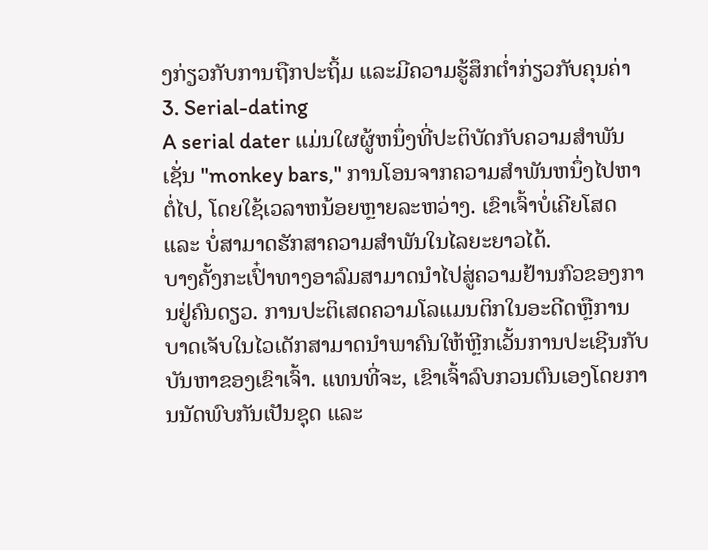ງກ່ຽວກັບການຖືກປະຖິ້ມ ແລະມີຄວາມຮູ້ສຶກຕໍ່າກ່ຽວກັບຄຸນຄ່າ
3. Serial-dating
A serial dater ແມ່ນໃຜຜູ້ຫນຶ່ງທີ່ປະຕິບັດກັບຄວາມສໍາພັນເຊັ່ນ "monkey bars," ການໂອນຈາກຄວາມສໍາພັນຫນຶ່ງໄປຫາຕໍ່ໄປ, ໂດຍໃຊ້ເວລາຫນ້ອຍຫຼາຍລະຫວ່າງ. ເຂົາເຈົ້າບໍ່ເຄີຍໂສດ ແລະ ບໍ່ສາມາດຮັກສາຄວາມສຳພັນໃນໄລຍະຍາວໄດ້.
ບາງຄັ້ງກະເປົ໋າທາງອາລົມສາມາດນຳໄປສູ່ຄວາມຢ້ານກົວຂອງການຢູ່ຄົນດຽວ. ການປະຕິເສດຄວາມໂລແມນຕິກໃນອະດີດຫຼືການບາດເຈັບໃນໄວເດັກສາມາດນໍາພາຄົນໃຫ້ຫຼີກເວັ້ນການປະເຊີນກັບບັນຫາຂອງເຂົາເຈົ້າ. ແທນທີ່ຈະ, ເຂົາເຈົ້າລົບກວນຕົນເອງໂດຍການນັດພົບກັນເປັນຊຸດ ແລະ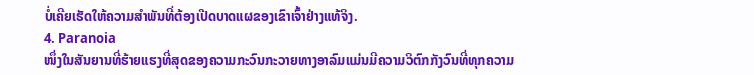ບໍ່ເຄີຍເຮັດໃຫ້ຄວາມສຳພັນທີ່ຕ້ອງເປີດບາດແຜຂອງເຂົາເຈົ້າຢ່າງແທ້ຈິງ.
4. Paranoia
ໜຶ່ງໃນສັນຍານທີ່ຮ້າຍແຮງທີ່ສຸດຂອງຄວາມກະວົນກະວາຍທາງອາລົມແມ່ນມີຄວາມວິຕົກກັງວົນທີ່ທຸກຄວາມ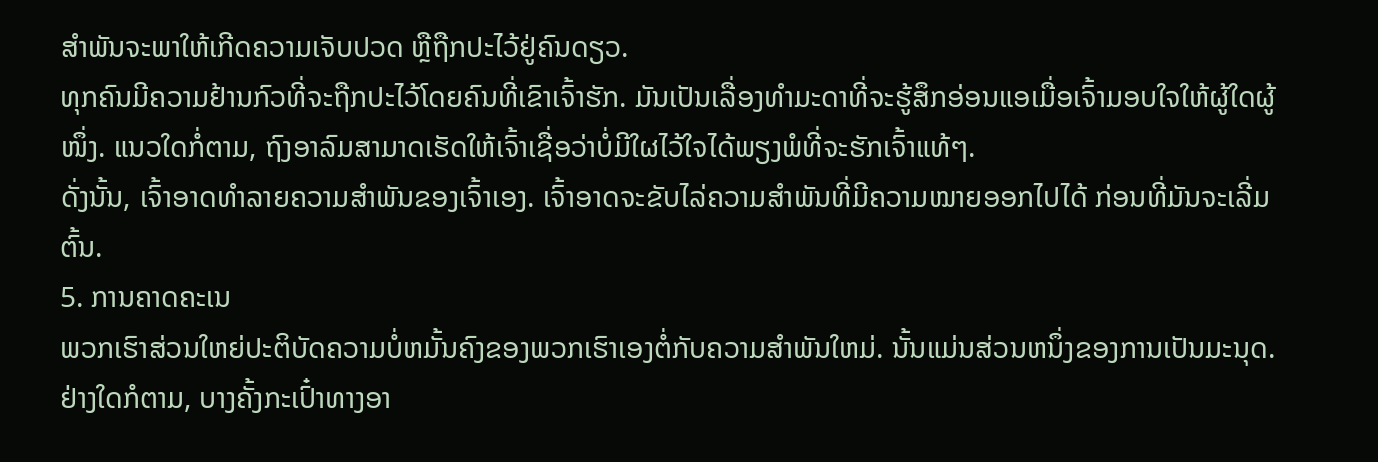ສຳພັນຈະພາໃຫ້ເກີດຄວາມເຈັບປວດ ຫຼືຖືກປະໄວ້ຢູ່ຄົນດຽວ.
ທຸກຄົນມີຄວາມຢ້ານກົວທີ່ຈະຖືກປະໄວ້ໂດຍຄົນທີ່ເຂົາເຈົ້າຮັກ. ມັນເປັນເລື່ອງທຳມະດາທີ່ຈະຮູ້ສຶກອ່ອນແອເມື່ອເຈົ້າມອບໃຈໃຫ້ຜູ້ໃດຜູ້ໜຶ່ງ. ແນວໃດກໍ່ຕາມ, ຖົງອາລົມສາມາດເຮັດໃຫ້ເຈົ້າເຊື່ອວ່າບໍ່ມີໃຜໄວ້ໃຈໄດ້ພຽງພໍທີ່ຈະຮັກເຈົ້າແທ້ໆ.
ດັ່ງນັ້ນ, ເຈົ້າອາດທຳລາຍຄວາມສຳພັນຂອງເຈົ້າເອງ. ເຈົ້າອາດຈະຂັບໄລ່ຄວາມສຳພັນທີ່ມີຄວາມໝາຍອອກໄປໄດ້ ກ່ອນທີ່ມັນຈະເລີ່ມຕົ້ນ.
5. ການຄາດຄະເນ
ພວກເຮົາສ່ວນໃຫຍ່ປະຕິບັດຄວາມບໍ່ຫມັ້ນຄົງຂອງພວກເຮົາເອງຕໍ່ກັບຄວາມສໍາພັນໃຫມ່. ນັ້ນແມ່ນສ່ວນຫນຶ່ງຂອງການເປັນມະນຸດ. ຢ່າງໃດກໍຕາມ, ບາງຄັ້ງກະເປົ໋າທາງອາ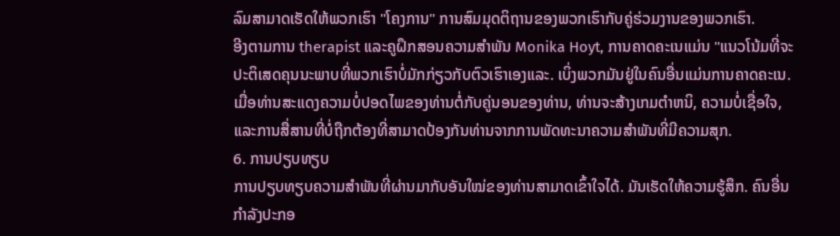ລົມສາມາດເຮັດໃຫ້ພວກເຮົາ "ໂຄງການ" ການສົມມຸດຕິຖານຂອງພວກເຮົາກັບຄູ່ຮ່ວມງານຂອງພວກເຮົາ.
ອີງຕາມການ therapist ແລະຄູຝຶກສອນຄວາມສໍາພັນ Monika Hoyt, ການຄາດຄະເນແມ່ນ "ແນວໂນ້ມທີ່ຈະປະຕິເສດຄຸນນະພາບທີ່ພວກເຮົາບໍ່ມັກກ່ຽວກັບຕົວເຮົາເອງແລະ. ເບິ່ງພວກມັນຢູ່ໃນຄົນອື່ນແມ່ນການຄາດຄະເນ. ເມື່ອທ່ານສະແດງຄວາມບໍ່ປອດໄພຂອງທ່ານຕໍ່ກັບຄູ່ນອນຂອງທ່ານ, ທ່ານຈະສ້າງເກມຕໍາຫນິ, ຄວາມບໍ່ເຊື່ອໃຈ, ແລະການສື່ສານທີ່ບໍ່ຖືກຕ້ອງທີ່ສາມາດປ້ອງກັນທ່ານຈາກການພັດທະນາຄວາມສໍາພັນທີ່ມີຄວາມສຸກ.
6. ການປຽບທຽບ
ການປຽບທຽບຄວາມສຳພັນທີ່ຜ່ານມາກັບອັນໃໝ່ຂອງທ່ານສາມາດເຂົ້າໃຈໄດ້. ມັນເຮັດໃຫ້ຄວາມຮູ້ສຶກ. ຄົນອື່ນກໍາລັງປະກອ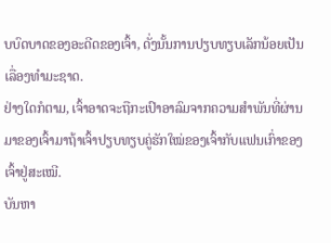ບບົດບາດຂອງອະດີດຂອງເຈົ້າ, ດັ່ງນັ້ນການປຽບທຽບເລັກນ້ອຍເປັນເລື່ອງທໍາມະຊາດ.
ຢ່າງໃດກໍຕາມ, ເຈົ້າອາດຈະຖືກະເປົາອາລົມຈາກຄວາມສຳພັນທີ່ຜ່ານມາຂອງເຈົ້າມາຖ້າເຈົ້າປຽບທຽບຄູ່ຮັກໃໝ່ຂອງເຈົ້າກັບແຟນເກົ່າຂອງເຈົ້າຢູ່ສະເໝີ.
ບັນຫາ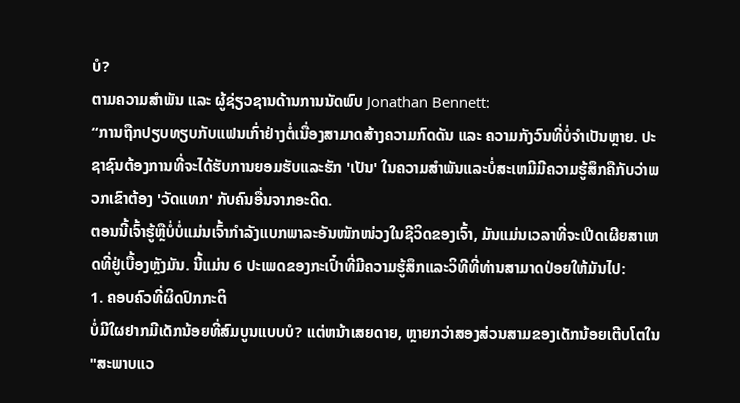ບໍ?
ຕາມຄວາມສຳພັນ ແລະ ຜູ້ຊ່ຽວຊານດ້ານການນັດພົບ Jonathan Bennett:
“ການຖືກປຽບທຽບກັບແຟນເກົ່າຢ່າງຕໍ່ເນື່ອງສາມາດສ້າງຄວາມກົດດັນ ແລະ ຄວາມກັງວົນທີ່ບໍ່ຈຳເປັນຫຼາຍ. ປະຊາຊົນຕ້ອງການທີ່ຈະໄດ້ຮັບການຍອມຮັບແລະຮັກ 'ເປັນ' ໃນຄວາມສໍາພັນແລະບໍ່ສະເຫມີມີຄວາມຮູ້ສຶກຄືກັບວ່າພວກເຂົາຕ້ອງ 'ວັດແທກ' ກັບຄົນອື່ນຈາກອະດີດ.
ຕອນນີ້ເຈົ້າຮູ້ຫຼືບໍ່ບໍ່ແມ່ນເຈົ້າກຳລັງແບກພາລະອັນໜັກໜ່ວງໃນຊີວິດຂອງເຈົ້າ, ມັນແມ່ນເວລາທີ່ຈະເປີດເຜີຍສາເຫດທີ່ຢູ່ເບື້ອງຫຼັງມັນ. ນີ້ແມ່ນ 6 ປະເພດຂອງກະເປົ໋າທີ່ມີຄວາມຮູ້ສຶກແລະວິທີທີ່ທ່ານສາມາດປ່ອຍໃຫ້ມັນໄປ:
1. ຄອບຄົວທີ່ຜິດປົກກະຕິ
ບໍ່ມີໃຜຢາກມີເດັກນ້ອຍທີ່ສົມບູນແບບບໍ? ແຕ່ຫນ້າເສຍດາຍ, ຫຼາຍກວ່າສອງສ່ວນສາມຂອງເດັກນ້ອຍເຕີບໂຕໃນ "ສະພາບແວ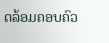ດລ້ອມຄອບຄົວ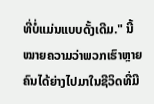ທີ່ບໍ່ແມ່ນແບບດັ້ງເດີມ." ນີ້ໝາຍຄວາມວ່າພວກເຮົາຫຼາຍຄົນໄດ້ຍ່າງໄປມາໃນຊີວິດທີ່ມີ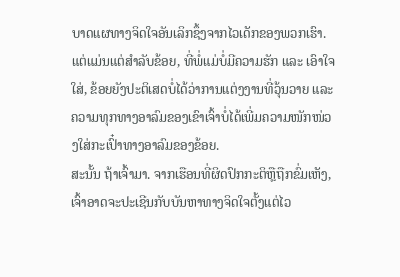ບາດແຜທາງຈິດໃຈອັນເລິກຊຶ້ງຈາກໄວເດັກຂອງພວກເຮົາ. ແຕ່ແມ່ນແຕ່ສຳລັບຂ້ອຍ, ທີ່ພໍ່ແມ່ບໍ່ມີຄວາມຮັກ ແລະ ເອົາໃຈໃສ່, ຂ້ອຍຍັງປະຕິເສດບໍ່ໄດ້ວ່າການແຕ່ງງານທີ່ວຸ້ນວາຍ ແລະ ຄວາມທຸກທາງອາລົມຂອງເຂົາເຈົ້າບໍ່ໄດ້ເພີ່ມຄວາມໜັກໜ່ວງໃສ່ກະເປົ໋າທາງອາລົມຂອງຂ້ອຍ.
ສະນັ້ນ ຖ້າເຈົ້າມາ. ຈາກເຮືອນທີ່ຜິດປົກກະຕິຫຼືຖືກຂົ່ມເຫັງ, ເຈົ້າອາດຈະປະເຊີນກັບບັນຫາທາງຈິດໃຈຕັ້ງແຕ່ໄວ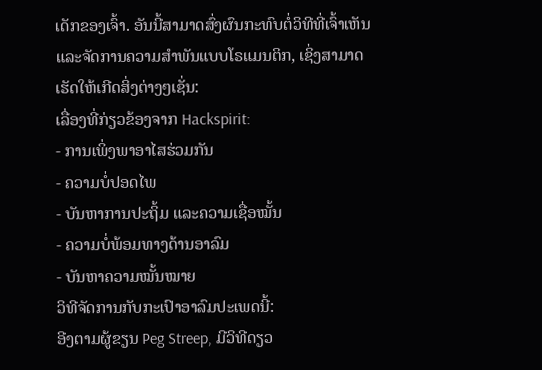ເດັກຂອງເຈົ້າ. ອັນນີ້ສາມາດສົ່ງຜົນກະທົບຕໍ່ວິທີທີ່ເຈົ້າເຫັນ ແລະຈັດການຄວາມສຳພັນແບບໂຣແມນຕິກ, ເຊິ່ງສາມາດເຮັດໃຫ້ເກີດສິ່ງຕ່າງໆເຊັ່ນ:
ເລື່ອງທີ່ກ່ຽວຂ້ອງຈາກ Hackspirit:
- ການເພິ່ງພາອາໄສຮ່ວມກັນ
- ຄວາມບໍ່ປອດໄພ
- ບັນຫາການປະຖິ້ມ ແລະຄວາມເຊື່ອໝັ້ນ
- ຄວາມບໍ່ພ້ອມທາງດ້ານອາລົມ
- ບັນຫາຄວາມໝັ້ນໝາຍ
ວິທີຈັດການກັບກະເປົາອາລົມປະເພດນີ້:
ອີງຕາມຜູ້ຂຽນ Peg Streep, ມີວິທີດຽວ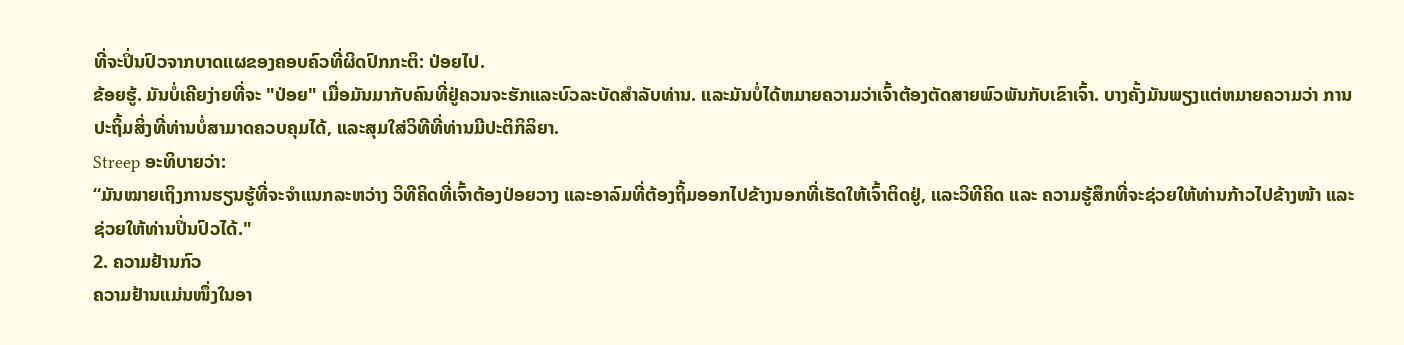ທີ່ຈະປິ່ນປົວຈາກບາດແຜຂອງຄອບຄົວທີ່ຜິດປົກກະຕິ: ປ່ອຍໄປ.
ຂ້ອຍຮູ້. ມັນບໍ່ເຄີຍງ່າຍທີ່ຈະ "ປ່ອຍ" ເມື່ອມັນມາກັບຄົນທີ່ຢູ່ຄວນຈະຮັກແລະບົວລະບັດສໍາລັບທ່ານ. ແລະມັນບໍ່ໄດ້ຫມາຍຄວາມວ່າເຈົ້າຕ້ອງຕັດສາຍພົວພັນກັບເຂົາເຈົ້າ. ບາງຄັ້ງມັນພຽງແຕ່ຫມາຍຄວາມວ່າ ການປະຖິ້ມສິ່ງທີ່ທ່ານບໍ່ສາມາດຄວບຄຸມໄດ້, ແລະສຸມໃສ່ວິທີທີ່ທ່ານມີປະຕິກິລິຍາ.
Streep ອະທິບາຍວ່າ:
“ມັນໝາຍເຖິງການຮຽນຮູ້ທີ່ຈະຈຳແນກລະຫວ່າງ ວິທີຄິດທີ່ເຈົ້າຕ້ອງປ່ອຍວາງ ແລະອາລົມທີ່ຕ້ອງຖິ້ມອອກໄປຂ້າງນອກທີ່ເຮັດໃຫ້ເຈົ້າຕິດຢູ່, ແລະວິທີຄິດ ແລະ ຄວາມຮູ້ສຶກທີ່ຈະຊ່ວຍໃຫ້ທ່ານກ້າວໄປຂ້າງໜ້າ ແລະ ຊ່ວຍໃຫ້ທ່ານປິ່ນປົວໄດ້."
2. ຄວາມຢ້ານກົວ
ຄວາມຢ້ານແມ່ນໜຶ່ງໃນອາ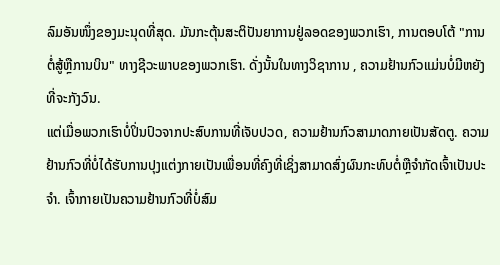ລົມອັນໜຶ່ງຂອງມະນຸດທີ່ສຸດ. ມັນກະຕຸ້ນສະຕິປັນຍາການຢູ່ລອດຂອງພວກເຮົາ, ການຕອບໂຕ້ "ການຕໍ່ສູ້ຫຼືການບິນ" ທາງຊີວະພາບຂອງພວກເຮົາ. ດັ່ງນັ້ນໃນທາງວິຊາການ , ຄວາມຢ້ານກົວແມ່ນບໍ່ມີຫຍັງທີ່ຈະກັງວົນ.
ແຕ່ເມື່ອພວກເຮົາບໍ່ປິ່ນປົວຈາກປະສົບການທີ່ເຈັບປວດ, ຄວາມຢ້ານກົວສາມາດກາຍເປັນສັດຕູ. ຄວາມຢ້ານກົວທີ່ບໍ່ໄດ້ຮັບການປຸງແຕ່ງກາຍເປັນເພື່ອນທີ່ຄົງທີ່ເຊິ່ງສາມາດສົ່ງຜົນກະທົບຕໍ່ຫຼືຈໍາກັດເຈົ້າເປັນປະຈໍາ. ເຈົ້າກາຍເປັນຄວາມຢ້ານກົວທີ່ບໍ່ສົມ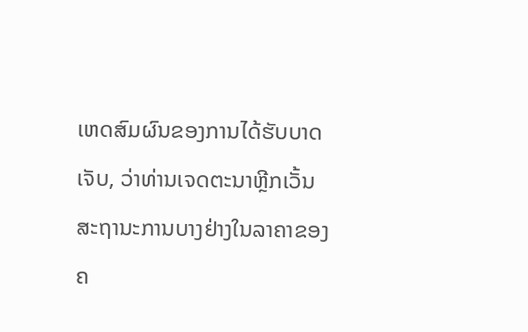ເຫດສົມຜົນຂອງການໄດ້ຮັບບາດເຈັບ, ວ່າທ່ານເຈດຕະນາຫຼີກເວັ້ນສະຖານະການບາງຢ່າງໃນລາຄາຂອງຄ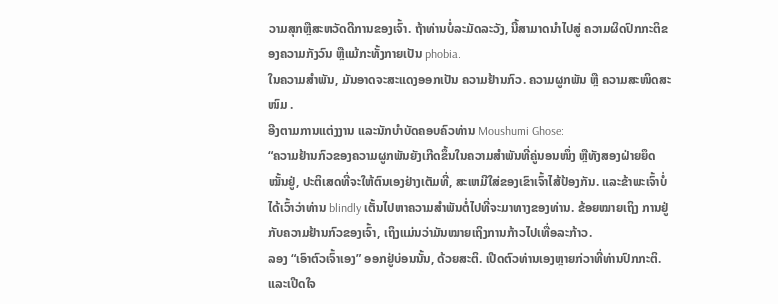ວາມສຸກຫຼືສະຫວັດດີການຂອງເຈົ້າ. ຖ້າທ່ານບໍ່ລະມັດລະວັງ, ນີ້ສາມາດນໍາໄປສູ່ ຄວາມຜິດປົກກະຕິຂອງຄວາມກັງວົນ ຫຼືແມ້ກະທັ້ງກາຍເປັນ phobia.
ໃນຄວາມສໍາພັນ, ມັນອາດຈະສະແດງອອກເປັນ ຄວາມຢ້ານກົວ. ຄວາມຜູກພັນ ຫຼື ຄວາມສະໜິດສະໜົມ .
ອີງຕາມການແຕ່ງງານ ແລະນັກບຳບັດຄອບຄົວທ່ານ Moushumi Ghose:
“ຄວາມຢ້ານກົວຂອງຄວາມຜູກພັນຍັງເກີດຂຶ້ນໃນຄວາມສຳພັນທີ່ຄູ່ນອນໜຶ່ງ ຫຼືທັງສອງຝ່າຍຍຶດໝັ້ນຢູ່, ປະຕິເສດທີ່ຈະໃຫ້ຕົນເອງຢ່າງເຕັມທີ່, ສະເຫມີໃສ່ຂອງເຂົາເຈົ້າໄສ້ປ້ອງກັນ. ແລະຂ້າພະເຈົ້າບໍ່ໄດ້ເວົ້າວ່າທ່ານ blindly ເຕັ້ນໄປຫາຄວາມສໍາພັນຕໍ່ໄປທີ່ຈະມາທາງຂອງທ່ານ. ຂ້ອຍໝາຍເຖິງ ການຢູ່ກັບຄວາມຢ້ານກົວຂອງເຈົ້າ, ເຖິງແມ່ນວ່າມັນໝາຍເຖິງການກ້າວໄປເທື່ອລະກ້າວ.
ລອງ “ເອົາຕົວເຈົ້າເອງ” ອອກຢູ່ບ່ອນນັ້ນ, ດ້ວຍສະຕິ. ເປີດຕົວທ່ານເອງຫຼາຍກ່ວາທີ່ທ່ານປົກກະຕິ. ແລະເປີດໃຈ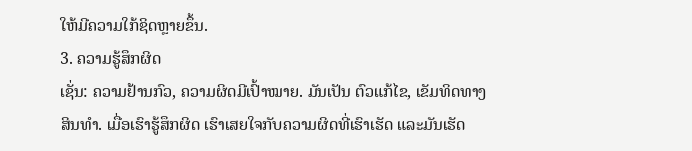ໃຫ້ມີຄວາມໃກ້ຊິດຫຼາຍຂຶ້ນ.
3. ຄວາມຮູ້ສຶກຜິດ
ເຊັ່ນ: ຄວາມຢ້ານກົວ, ຄວາມຜິດມີເປົ້າໝາຍ. ມັນເປັນ ຕົວແກ້ໄຂ, ເຂັມທິດທາງສິນທຳ. ເມື່ອເຮົາຮູ້ສຶກຜິດ ເຮົາເສຍໃຈກັບຄວາມຜິດທີ່ເຮົາເຮັດ ແລະມັນເຮັດ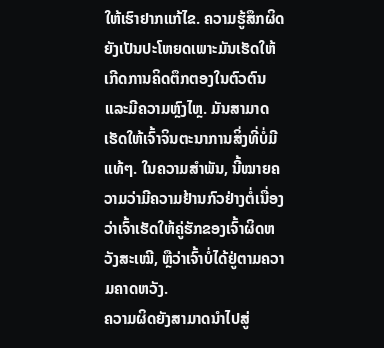ໃຫ້ເຮົາຢາກແກ້ໄຂ. ຄວາມຮູ້ສຶກຜິດຍັງເປັນປະໂຫຍດເພາະມັນເຮັດໃຫ້ເກີດການຄິດຕຶກຕອງໃນຕົວຕົນ ແລະມີຄວາມຫຼົງໄຫຼ. ມັນສາມາດເຮັດໃຫ້ເຈົ້າຈິນຕະນາການສິ່ງທີ່ບໍ່ມີແທ້ໆ. ໃນຄວາມສຳພັນ, ນີ້ໝາຍຄວາມວ່າມີຄວາມຢ້ານກົວຢ່າງຕໍ່ເນື່ອງວ່າເຈົ້າເຮັດໃຫ້ຄູ່ຮັກຂອງເຈົ້າຜິດຫວັງສະເໝີ, ຫຼືວ່າເຈົ້າບໍ່ໄດ້ຢູ່ຕາມຄວາມຄາດຫວັງ.
ຄວາມຜິດຍັງສາມາດນໍາໄປສູ່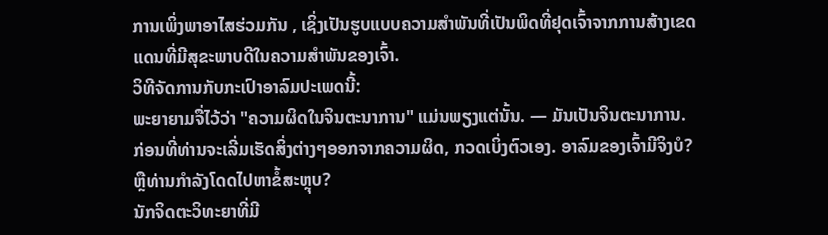ການເພິ່ງພາອາໄສຮ່ວມກັນ , ເຊິ່ງເປັນຮູບແບບຄວາມສຳພັນທີ່ເປັນພິດທີ່ຢຸດເຈົ້າຈາກການສ້າງເຂດແດນທີ່ມີສຸຂະພາບດີໃນຄວາມສຳພັນຂອງເຈົ້າ.
ວິທີຈັດການກັບກະເປົາອາລົມປະເພດນີ້:
ພະຍາຍາມຈື່ໄວ້ວ່າ "ຄວາມຜິດໃນຈິນຕະນາການ" ແມ່ນພຽງແຕ່ນັ້ນ. — ມັນເປັນຈິນຕະນາການ. ກ່ອນທີ່ທ່ານຈະເລີ່ມເຮັດສິ່ງຕ່າງໆອອກຈາກຄວາມຜິດ, ກວດເບິ່ງຕົວເອງ. ອາລົມຂອງເຈົ້າມີຈິງບໍ? ຫຼືທ່ານກໍາລັງໂດດໄປຫາຂໍ້ສະຫຼຸບ?
ນັກຈິດຕະວິທະຍາທີ່ມີ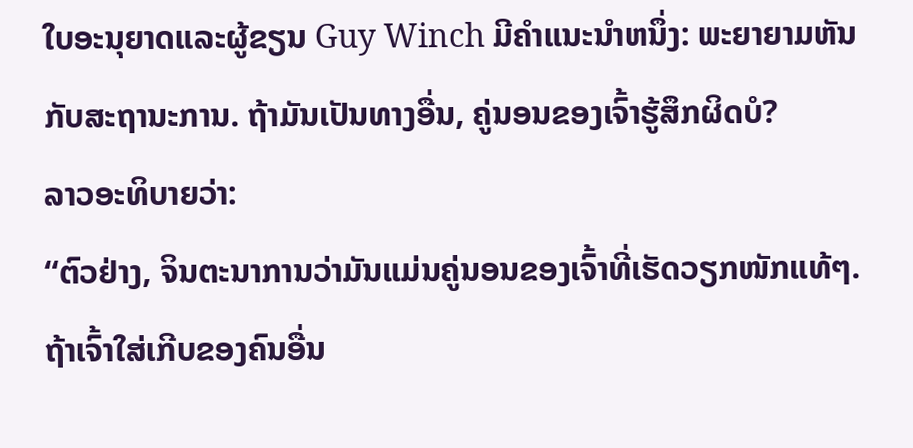ໃບອະນຸຍາດແລະຜູ້ຂຽນ Guy Winch ມີຄໍາແນະນໍາຫນຶ່ງ: ພະຍາຍາມຫັນກັບສະຖານະການ. ຖ້າມັນເປັນທາງອື່ນ, ຄູ່ນອນຂອງເຈົ້າຮູ້ສຶກຜິດບໍ?
ລາວອະທິບາຍວ່າ:
“ຕົວຢ່າງ, ຈິນຕະນາການວ່າມັນແມ່ນຄູ່ນອນຂອງເຈົ້າທີ່ເຮັດວຽກໜັກແທ້ໆ. ຖ້າເຈົ້າໃສ່ເກີບຂອງຄົນອື່ນ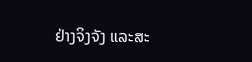ຢ່າງຈິງຈັງ ແລະສະ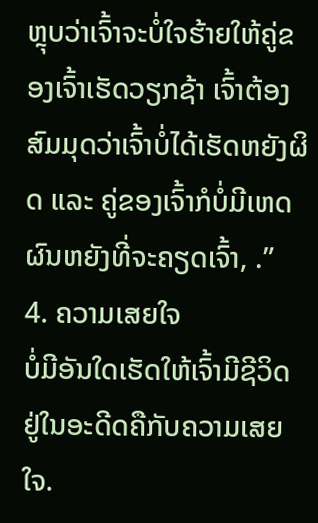ຫຼຸບວ່າເຈົ້າຈະບໍ່ໃຈຮ້າຍໃຫ້ຄູ່ຂອງເຈົ້າເຮັດວຽກຊ້າ ເຈົ້າຕ້ອງສົມມຸດວ່າເຈົ້າບໍ່ໄດ້ເຮັດຫຍັງຜິດ ແລະ ຄູ່ຂອງເຈົ້າກໍບໍ່ມີເຫດຜົນຫຍັງທີ່ຈະຄຽດເຈົ້າ, .”
4. ຄວາມເສຍໃຈ
ບໍ່ມີອັນໃດເຮັດໃຫ້ເຈົ້າມີຊີວິດຢູ່ໃນອະດີດຄືກັບຄວາມເສຍໃຈ.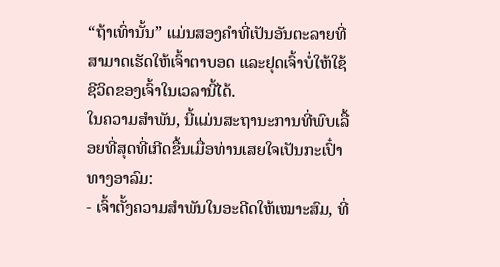“ຖ້າເທົ່ານັ້ນ” ແມ່ນສອງຄຳທີ່ເປັນອັນຕະລາຍທີ່ສາມາດເຮັດໃຫ້ເຈົ້າຕາບອດ ແລະຢຸດເຈົ້າບໍ່ໃຫ້ໃຊ້ຊີວິດຂອງເຈົ້າໃນເວລານີ້ໄດ້.
ໃນຄວາມສຳພັນ, ນີ້ແມ່ນສະຖານະການທີ່ພົບເລື້ອຍທີ່ສຸດທີ່ເກີດຂື້ນເມື່ອທ່ານເສຍໃຈເປັນກະເປົ໋າທາງອາລົມ:
- ເຈົ້າຕັ້ງຄວາມສຳພັນໃນອະດີດໃຫ້ເໝາະສົມ, ທີ່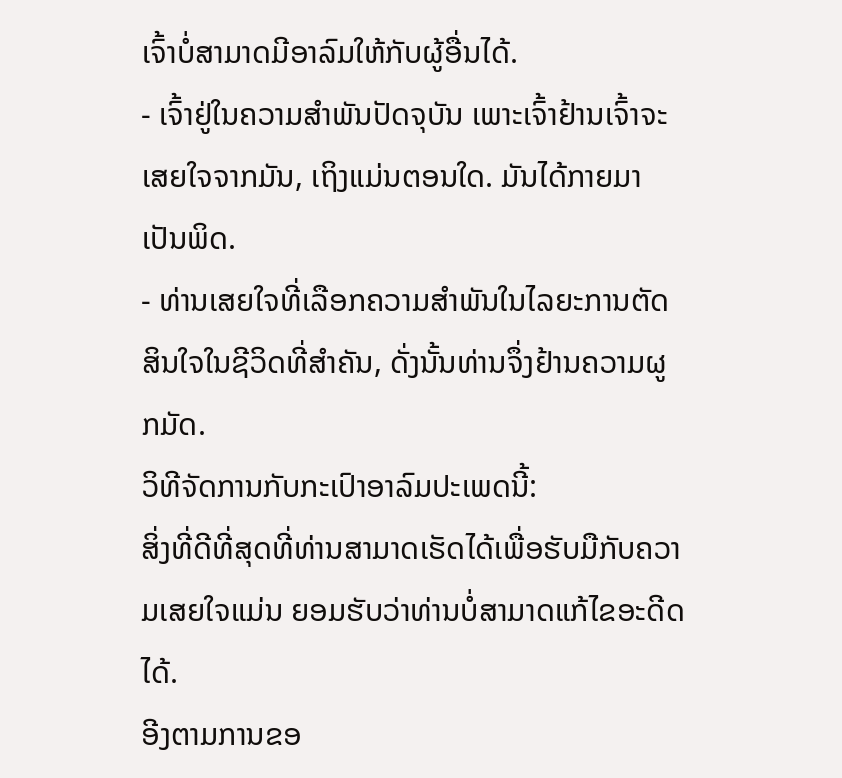ເຈົ້າບໍ່ສາມາດມີອາລົມໃຫ້ກັບຜູ້ອື່ນໄດ້.
- ເຈົ້າຢູ່ໃນຄວາມສຳພັນປັດຈຸບັນ ເພາະເຈົ້າຢ້ານເຈົ້າຈະເສຍໃຈຈາກມັນ, ເຖິງແມ່ນຕອນໃດ. ມັນໄດ້ກາຍມາເປັນພິດ.
- ທ່ານເສຍໃຈທີ່ເລືອກຄວາມສຳພັນໃນໄລຍະການຕັດສິນໃຈໃນຊີວິດທີ່ສຳຄັນ, ດັ່ງນັ້ນທ່ານຈຶ່ງຢ້ານຄວາມຜູກມັດ.
ວິທີຈັດການກັບກະເປົາອາລົມປະເພດນີ້:
ສິ່ງທີ່ດີທີ່ສຸດທີ່ທ່ານສາມາດເຮັດໄດ້ເພື່ອຮັບມືກັບຄວາມເສຍໃຈແມ່ນ ຍອມຮັບວ່າທ່ານບໍ່ສາມາດແກ້ໄຂອະດີດໄດ້.
ອີງຕາມການຂອ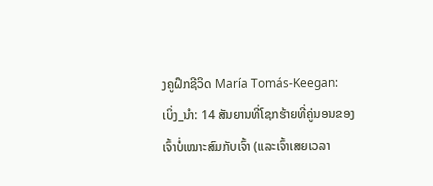ງຄູຝຶກຊີວິດ María Tomás-Keegan:
ເບິ່ງ_ນຳ: 14 ສັນຍານທີ່ໂຊກຮ້າຍທີ່ຄູ່ນອນຂອງເຈົ້າບໍ່ເໝາະສົມກັບເຈົ້າ (ແລະເຈົ້າເສຍເວລາ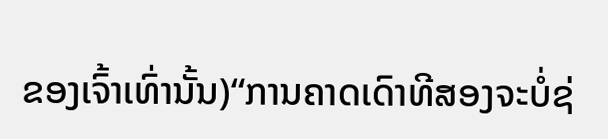ຂອງເຈົ້າເທົ່ານັ້ນ)“ການຄາດເດົາທີສອງຈະບໍ່ຊ່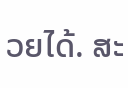ວຍໄດ້. ສະ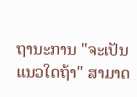ຖານະການ "ຈະເປັນແນວໃດຖ້າ" ສາມາດ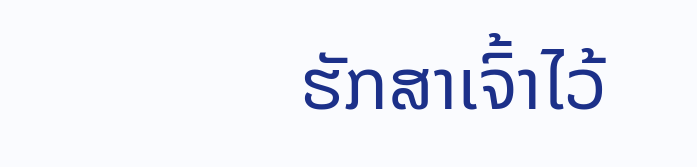ຮັກສາເຈົ້າໄວ້